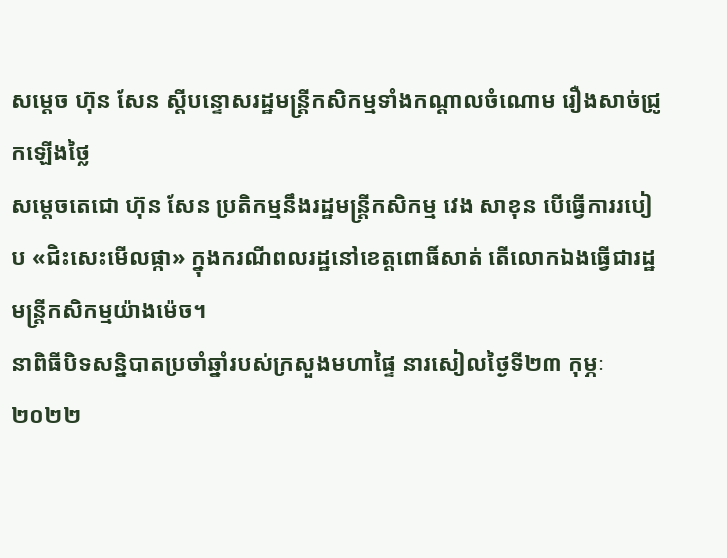សម្ដេច ហ៊ុន សែន ស្ដីបន្ទោសរដ្ឋមន្រ្តីកសិកម្មទាំងកណ្ដាលចំណោម រឿងសាច់ជ្រូកឡើងថ្លៃ
សម្តេចតេជោ ហ៊ុន សែន ប្រតិកម្មនឹងរដ្ឋមន្រ្តីកសិកម្ម វេង សាខុន បើធ្វើការរបៀប «ជិះសេះមើលផ្កា» ក្នុងករណីពលរដ្ឋនៅខេត្តពោធិ៍សាត់ តើលោកឯងធ្វើជារដ្ឋមន្រ្តីកសិកម្មយ៉ាងម៉េច។
នាពិធីបិទសន្និបាតប្រចាំឆ្នាំរបស់ក្រសួងមហាផ្ទៃ នារសៀលថ្ងៃទី២៣ កុម្ភៈ ២០២២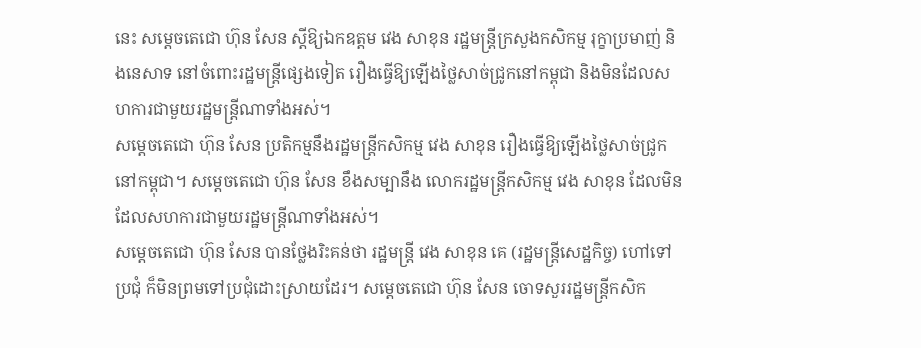នេះ សម្ដេចតេជោ ហ៊ុន សែន ស្តីឱ្យឯកឧត្តម វេង សាខុន រដ្ឋមន្រ្តីក្រសួងកសិកម្ម រុក្ខាប្រមាញ់ និងនេសាទ នៅចំពោះរដ្ឋមន្រ្តីផ្សេងទៀត រឿងធ្វើឱ្យឡើងថ្លៃសាច់ជ្រូកនៅកម្ពុជា និងមិនដែលសហការជាមួយរដ្ឋមន្រ្តីណាទាំងអស់។
សម្តេចតេជោ ហ៊ុន សែន ប្រតិកម្មនឹងរដ្ឋមន្រ្តីកសិកម្ម វេង សាខុន រឿងធ្វើឱ្យឡើងថ្លៃសាច់ជ្រូកនៅកម្ពុជា។ សម្តេចតេជោ ហ៊ុន សែន ខឹងសម្បានឹង លោករដ្ឋមន្រ្តីកសិកម្ម វេង សាខុន ដែលមិនដែលសហការជាមួយរដ្ឋមន្រ្តីណាទាំងអស់។
សម្តេចតេជោ ហ៊ុន សែន បានថ្លែងរិះគន់ថា រដ្ឋមន្រ្តី វេង សាខុន គេ (រដ្ឋមន្រ្តីសេដ្ឋកិច្ច) ហៅទៅប្រជុំ ក៏មិនព្រមទៅប្រជុំដោះស្រាយដែរ។ សម្តេចតេជោ ហ៊ុន សែន ចោទសួររដ្ឋមន្រ្តីកសិក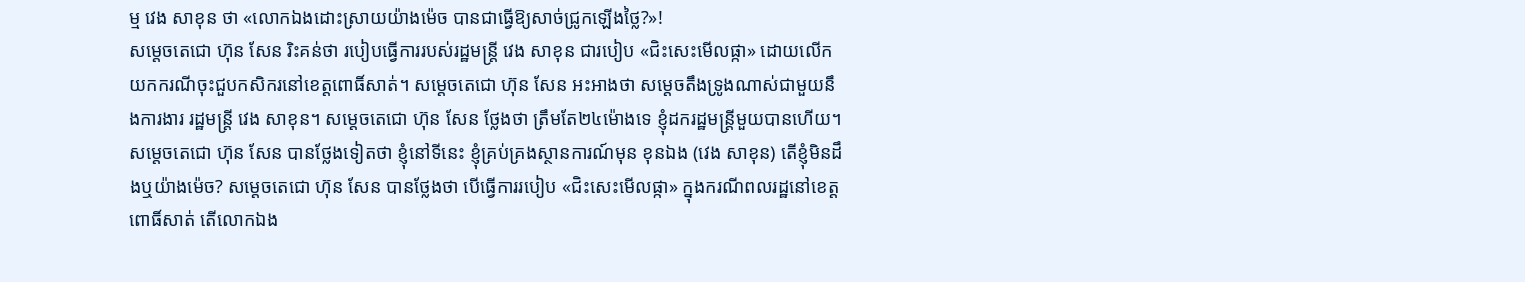ម្ម វេង សាខុន ថា «លោកឯងដោះស្រាយយ៉ាងម៉េច បានជាធ្វើឱ្យសាច់ជ្រូកឡើងថ្លៃ?»!
សម្តេចតេជោ ហ៊ុន សែន រិះគន់ថា របៀបធ្វើការរបស់រដ្ឋមន្រ្តី វេង សាខុន ជារបៀប «ជិះសេះមើលផ្កា» ដោយលើកយកករណីចុះជួបកសិករនៅខេត្តពោធិ៍សាត់។ សម្តេចតេជោ ហ៊ុន សែន អះអាងថា សម្តេចតឹងទ្រូងណាស់ជាមួយនឹងការងារ រដ្ឋមន្រ្តី វេង សាខុន។ សម្តេចតេជោ ហ៊ុន សែន ថ្លែងថា ត្រឹមតែ២៤ម៉ោងទេ ខ្ញុំដករដ្ឋមន្រ្តីមួយបានហើយ។
សម្តេចតេជោ ហ៊ុន សែន បានថ្លែងទៀតថា ខ្ញុំនៅទីនេះ ខ្ញុំគ្រប់គ្រងស្ថានការណ៍មុន ខុនឯង (វេង សាខុន) តើខ្ញុំមិនដឹងឬយ៉ាងម៉េច? សម្តេចតេជោ ហ៊ុន សែន បានថ្លែងថា បើធ្វើការរបៀប «ជិះសេះមើលផ្កា» ក្នុងករណីពលរដ្ឋនៅខេត្តពោធិ៍សាត់ តើលោកឯង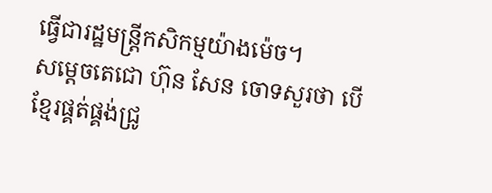ធ្វើជារដ្ឋមន្រ្តីកសិកម្មយ៉ាងម៉េច។
សម្តេចតេជោ ហ៊ុន សែន ចោទសួរថា បើខ្មែរផ្គត់ផ្គង់ជ្រូ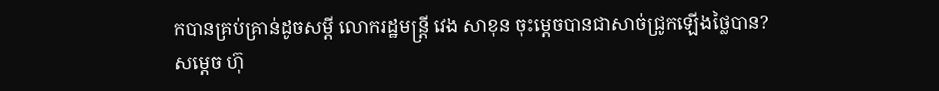កបានគ្រប់គ្រាន់ដូចសម្តី លោករដ្ឋមន្រ្តី វេង សាខុន ចុះម្តេចបានជាសាច់ជ្រូកឡើងថ្លៃបាន?
សម្ដេច ហ៊ុ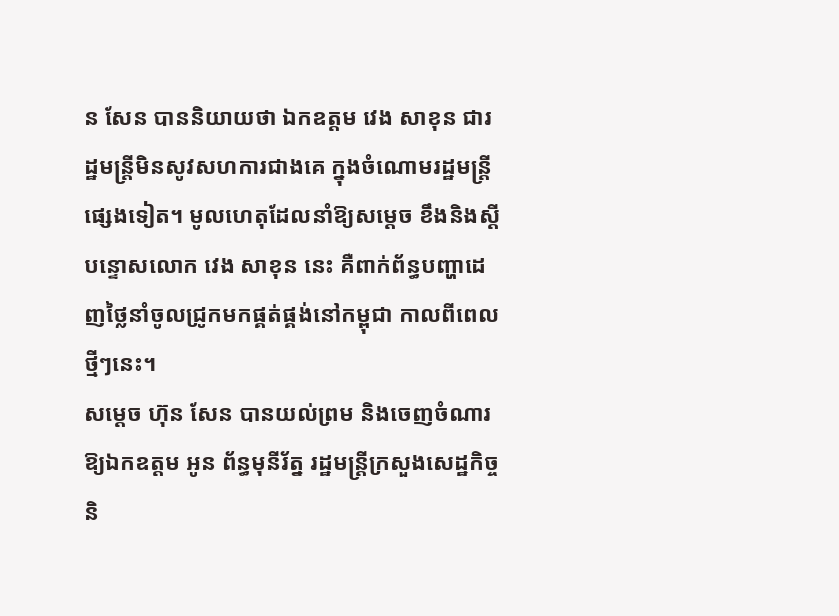ន សែន បាននិយាយថា ឯកឧត្តម វេង សាខុន ជារដ្ឋមន្រ្តីមិនសូវសហការជាងគេ ក្នុងចំណោមរដ្ឋមន្រ្តីផ្សេងទៀត។ មូលហេតុដែលនាំឱ្យសម្ដេច ខឹងនិងស្តីបន្ទោសលោក វេង សាខុន នេះ គឺពាក់ព័ន្ធបញ្ហាដេញថ្លៃនាំចូលជ្រូកមកផ្គត់ផ្គង់នៅកម្ពុជា កាលពីពេលថ្មីៗនេះ។
សម្ដេច ហ៊ុន សែន បានយល់ព្រម និងចេញចំណារឱ្យឯកឧត្តម អូន ព័ន្ធមុនីរ័ត្ន រដ្ឋមន្រ្តីក្រសួងសេដ្ឋកិច្ច និ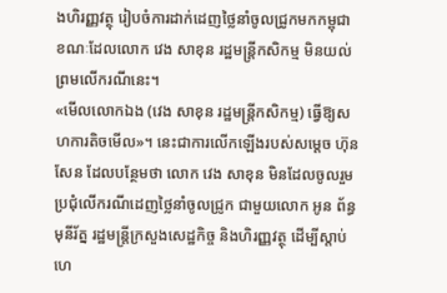ងហិរញ្ញវត្ថុ រៀបចំការដាក់ដេញថ្លៃនាំចូលជ្រូកមកកម្ពុជា ខណៈដែលលោក វេង សាខុន រដ្ឋមន្រ្តីកសិកម្ម មិនយល់ព្រមលើករណីនេះ។
«មើលលោកឯង (វេង សាខុន រដ្ឋមន្រ្តីកសិកម្ម) ធ្វើឱ្យសហការតិចមើល»។ នេះជាការលើកឡើងរបស់សម្ដេច ហ៊ុន សែន ដែលបន្ថែមថា លោក វេង សាខុន មិនដែលចូលរួមប្រជុំលើករណីដេញថ្លៃនាំចូលជ្រូក ជាមួយលោក អូន ព័ន្ធមុនីរ័ត្ន រដ្ឋមន្រ្តីក្រសួងសេដ្ឋកិច្ច និងហិរញ្ញវត្ថុ ដើម្បីស្ដាប់ហេ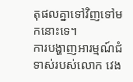តុផលគ្នាទៅវិញទៅមកនោះទេ។
ការបង្ហាញអារម្មណ៍ជំទាស់របស់លោក វេង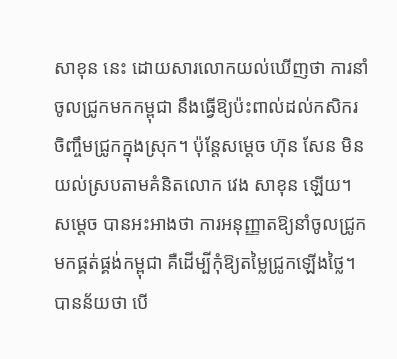សាខុន នេះ ដោយសារលោកយល់ឃើញថា ការនាំចូលជ្រូកមកកម្ពុជា នឹងធ្វើឱ្យប៉ះពាល់ដល់កសិករចិញ្ចឹមជ្រូកក្នុងស្រុក។ ប៉ុន្តែសម្ដេច ហ៊ុន សែន មិនយល់ស្របតាមគំនិតលោក វេង សាខុន ឡើយ។
សម្ដេច បានអះអាងថា ការអនុញ្ញាតឱ្យនាំចូលជ្រូកមកផ្គត់ផ្គង់កម្ពុជា គឺដើម្បីកុំឱ្យតម្លៃជ្រូកឡើងថ្លៃ។ បានន័យថា បើ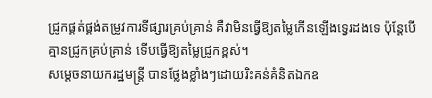ជ្រូកផ្គត់ផ្គង់តម្រូវការទីផ្សារគ្រប់គ្រាន់ គឺវាមិនធ្វើឱ្យតម្លៃកើនឡើងទ្វេរដងទេ ប៉ុន្តែបើគ្មានជ្រូកគ្រប់គ្រាន់ ទើបធ្វើឱ្យតម្លៃជ្រូកខ្ពស់។
សម្ដេចនាយករដ្ឋមន្រ្តី បានថ្លែងខ្លាំងៗដោយរិះគន់គំនិតឯកឧ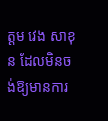ត្តម វេង សាខុន ដែលមិនចង់ឱ្យមានការ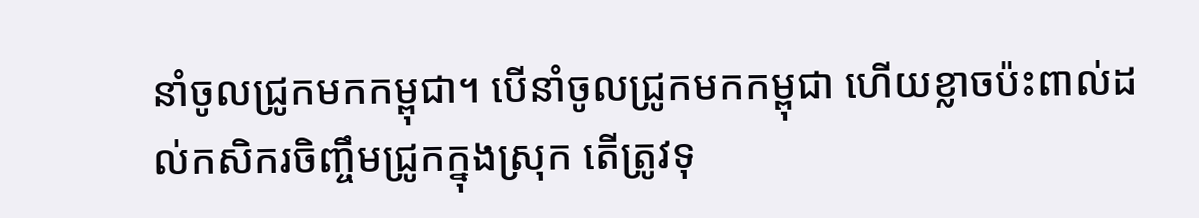នាំចូលជ្រូកមកកម្ពុជា។ បើនាំចូលជ្រូកមកកម្ពុជា ហើយខ្លាចប៉ះពាល់ដល់កសិករចិញ្ចឹមជ្រូកក្នុងស្រុក តើត្រូវទុ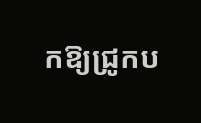កឱ្យជ្រូកប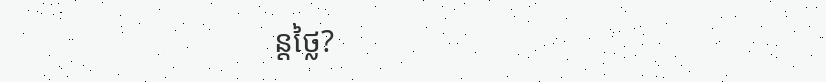ន្តថ្លៃ?